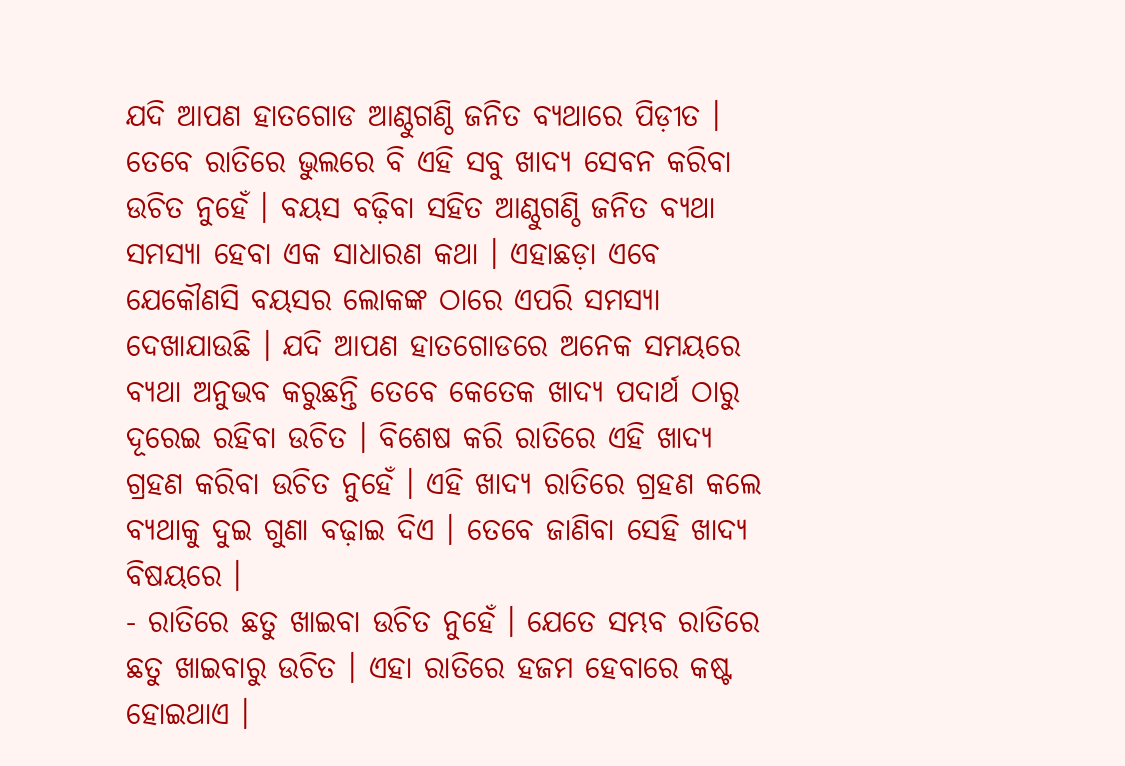ଯଦି ଆପଣ ହାତଗୋଡ ଆଣ୍ଠୁଗଣ୍ଠି ଜନିତ ବ୍ୟଥାରେ ପିଡ଼ୀତ । ତେବେ ରାତିରେ ଭୁଲରେ ବି ଏହି ସବୁ ଖାଦ୍ୟ ସେବନ କରିବା ଉଚିତ ନୁହେଁ । ବୟସ ବଢ଼ିବା ସହିତ ଆଣ୍ଠୁଗଣ୍ଠି ଜନିତ ବ୍ୟଥା ସମସ୍ୟା ହେବା ଏକ ସାଧାରଣ କଥା । ଏହାଛଡ଼ା ଏବେ ଯେକୌଣସି ବୟସର ଲୋକଙ୍କ ଠାରେ ଏପରି ସମସ୍ୟା ଦେଖାଯାଉଛି । ଯଦି ଆପଣ ହାତଗୋଡରେ ଅନେକ ସମୟରେ ବ୍ୟଥା ଅନୁଭବ କରୁଛନ୍ତି ତେବେ କେତେକ ଖାଦ୍ୟ ପଦାର୍ଥ ଠାରୁ ଦୂରେଇ ରହିବା ଉଚିତ । ବିଶେଷ କରି ରାତିରେ ଏହି ଖାଦ୍ୟ ଗ୍ରହଣ କରିବା ଉଚିତ ନୁହେଁ । ଏହି ଖାଦ୍ୟ ରାତିରେ ଗ୍ରହଣ କଲେ ବ୍ୟଥାକୁ ଦୁଇ ଗୁଣା ବଢ଼ାଇ ଦିଏ । ତେବେ ଜାଣିବା ସେହି ଖାଦ୍ୟ ବିଷୟରେ ।
- ରାତିରେ ଛତୁ ଖାଇବା ଉଚିତ ନୁହେଁ । ଯେତେ ସମ୍ଭବ ରାତିରେ ଛତୁ ଖାଇବାରୁ ଉଚିତ । ଏହା ରାତିରେ ହଜମ ହେବାରେ କଷ୍ଟ ହୋଇଥାଏ ।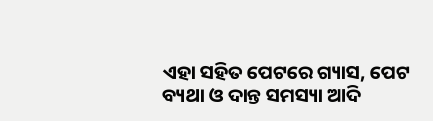ଏହା ସହିତ ପେଟରେ ଗ୍ୟାସ, ପେଟ ବ୍ୟଥା ଓ ଦାନ୍ତ ସମସ୍ୟା ଆଦି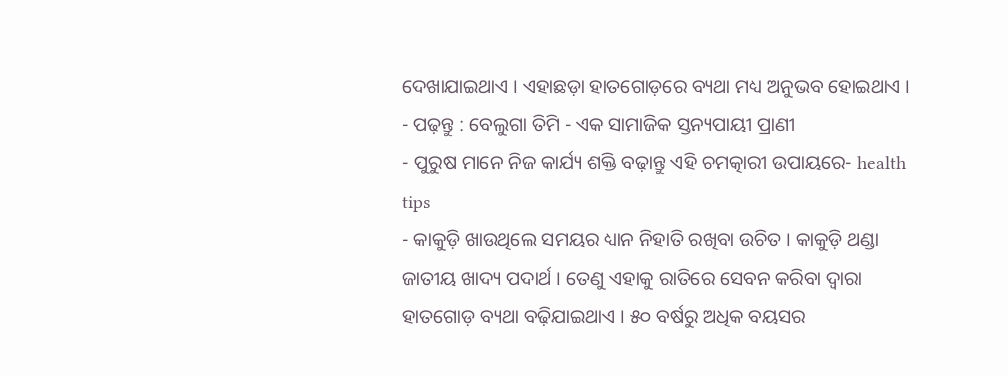ଦେଖାଯାଇଥାଏ । ଏହାଛଡ଼ା ହାତଗୋଡ଼ରେ ବ୍ୟଥା ମଧ୍ୟ ଅନୁଭବ ହୋଇଥାଏ ।
- ପଢ଼ନ୍ତୁ : ବେଲୁଗା ତିମି - ଏକ ସାମାଜିକ ସ୍ତନ୍ୟପାୟୀ ପ୍ରାଣୀ
- ପୁରୁଷ ମାନେ ନିଜ କାର୍ଯ୍ୟ ଶକ୍ତି ବଢ଼ାନ୍ତୁ ଏହି ଚମତ୍କାରୀ ଉପାୟରେ- health tips
- କାକୁଡ଼ି ଖାଉଥିଲେ ସମୟର ଧ୍ୟାନ ନିହାତି ରଖିବା ଉଚିତ । କାକୁଡ଼ି ଥଣ୍ଡା ଜାତୀୟ ଖାଦ୍ୟ ପଦାର୍ଥ । ତେଣୁ ଏହାକୁ ରାତିରେ ସେବନ କରିବା ଦ୍ୱାରା ହାତଗୋଡ଼ ବ୍ୟଥା ବଢ଼ିଯାଇଥାଏ । ୫୦ ବର୍ଷରୁ ଅଧିକ ବୟସର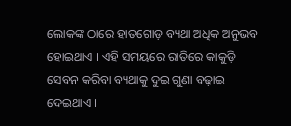ଲୋକଙ୍କ ଠାରେ ହାତଗୋଡ଼ ବ୍ୟଥା ଅଧିକ ଅନୁଭବ ହୋଇଥାଏ । ଏହି ସମୟରେ ରାତିରେ କାକୁଡ଼ି ସେବନ କରିବା ବ୍ୟଥାକୁ ଦୁଇ ଗୁଣା ବଢ଼ାଇ ଦେଇଥାଏ ।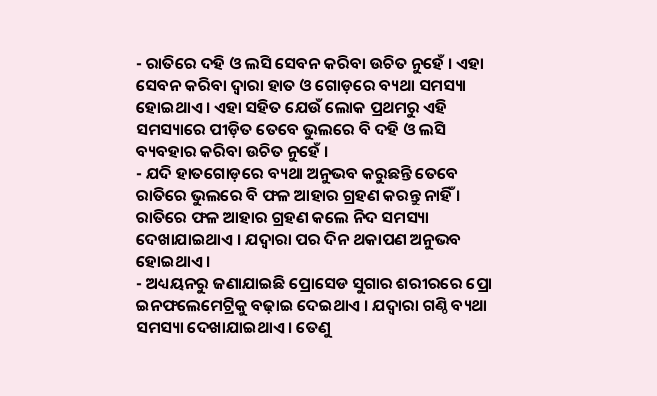- ରାତିରେ ଦହି ଓ ଲସି ସେବନ କରିବା ଉଚିତ ନୁହେଁ । ଏହା ସେବନ କରିବା ଦ୍ୱାରା ହାତ ଓ ଗୋଡ଼ରେ ବ୍ୟଥା ସମସ୍ୟା ହୋଇଥାଏ । ଏହା ସହିତ ଯେଉଁ ଲୋକ ପ୍ରଥମରୁ ଏହି ସମସ୍ୟାରେ ପୀଡ଼ିତ ତେବେ ଭୁଲରେ ବି ଦହି ଓ ଲସି ବ୍ୟବହାର କରିବା ଉଚିତ ନୁହେଁ ।
- ଯଦି ହାତଗୋଡ଼ରେ ବ୍ୟଥା ଅନୁଭବ କରୁଛନ୍ତି ତେବେ ରାତିରେ ଭୁଲରେ ବି ଫଳ ଆହାର ଗ୍ରହଣ କରନ୍ତୁ ନାହିଁ । ରାତିରେ ଫଳ ଆହାର ଗ୍ରହଣ କଲେ ନିଦ ସମସ୍ୟା ଦେଖାଯାଇଥାଏ । ଯଦ୍ୱାରା ପର ଦିନ ଥକାପଣ ଅନୁଭବ ହୋଇଥାଏ ।
- ଅଧ୍ୟୟନରୁ ଜଣାଯାଇଛି ପ୍ରୋସେଡ ସୁଗାର ଶରୀରରେ ପ୍ରୋ ଇନଫଲେମେଟ୍ରିକୁ ବଢ଼ାଇ ଦେଇଥାଏ । ଯଦ୍ୱାରା ଗଣ୍ଠି ବ୍ୟଥା ସମସ୍ୟା ଦେଖାଯାଇଥାଏ । ତେଣୁ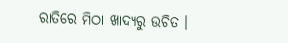ରାତିରେ ମିଠା ଖାଦ୍ୟରୁ ଉଚିତ ।